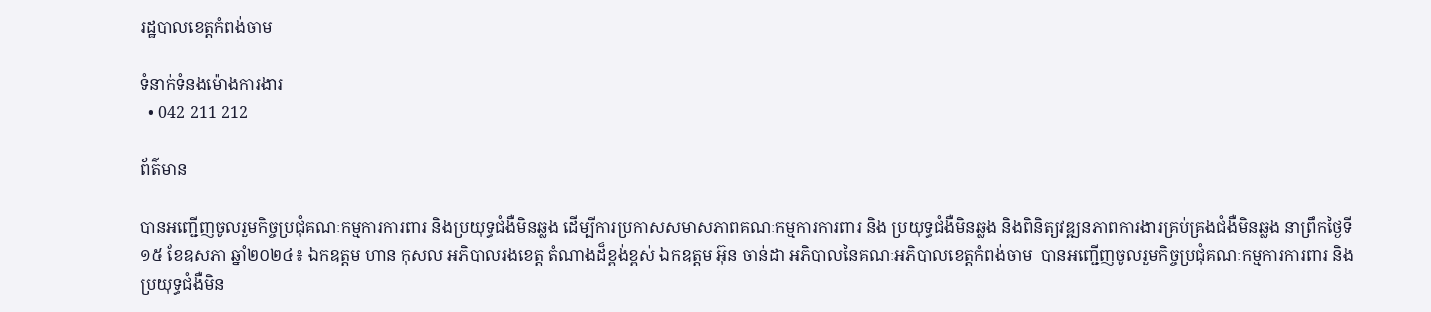រដ្ឋបាលខេត្តកំពង់ចាម

ទំនាក់ទំនងម៉ោងការងារ
  • 042 211 212

ព័ត៌មាន

បានអញ្ជើញចូលរួមកិច្ចប្រជុំគណៈកម្មការការពារ និងប្រយុទ្ធជំងឺមិនឆ្លង ដើម្បីការប្រកាសសមាសភាពគណៈកម្មការការពារ និង ប្រយុទ្ធជំងឺមិនឆ្លង និងពិនិត្យវឌ្ឍនភាពការងារគ្រប់គ្រងជំងឺមិនឆ្លង នាព្រឹកថ្ងៃទី១៥ ខែឧសភា ឆ្នាំ២០២៤៖ ឯកឧត្ដម ហាន កុសល អភិបាលរងខេត្ត តំណាងដ៏ខ្ពង់ខ្ពស់ ឯកឧត្ដម អ៊ុន ចាន់ដា អភិបាលនៃគណៈអភិបាលខេត្តកំពង់ចាម  បានអញ្ជើញចូលរួមកិច្ចប្រជុំគណៈកម្មការការពារ និងប្រយុទ្ធជំងឺមិន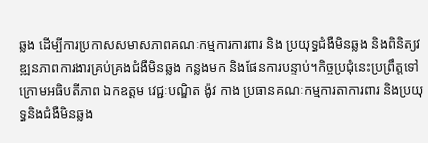ឆ្លង ដើម្បីការប្រកាសសមាសភាពគណៈកម្មការការពារ និង ប្រយុទ្ធជំងឺមិនឆ្លង និងពិនិត្យវឌ្ឍនភាពការងារគ្រប់គ្រងជំងឺមិនឆ្លង កន្លងមក និងផែនការបន្ទាប់។កិច្ចប្រជុំនេះប្រព្រឹត្តទៅក្រោមអធិបតីភាព ឯកឧត្ដម វេជ្ជៈបណ្ឌិត ង៉ូវ កាង ប្រធានគណៈកម្មការតាការពារ និងប្រយុទ្ធនិងជំងឺមិនឆ្លង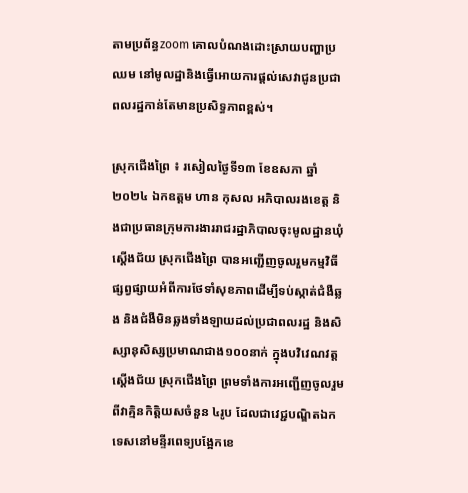តាមប្រព័ន្ធzoom គោលបំណងដោះស្រាយបញ្ហាប្រឈម នៅមូលដ្ឋានិងធ្វើអោយការផ្ដល់សេវាជូនប្រជាពលរដ្ឋកាន់តែមានប្រសិទ្ធភាពខ្ពស់។

ស្រុកជេីងព្រៃ ៖ រសៀលថ្ងៃទី១៣ ខែឧសភា ឆ្នាំ២០២៤ ឯកឧត្ដម ហាន កុសល អភិបាលរងខេត្ត និងជាប្រធានក្រុមការងាររាជរដ្ឋាភិបាលចុះមូលដ្ឋានឃុំស្តើងជ័យ ស្រុកជើងព្រៃ បានអញ្ជើញចូលរួមកម្មវិធីផ្សព្វផ្សាយអំពីការថែទាំសុខភាពដើម្បីទប់ស្កាត់ជំងឺឆ្លង និងជំងឺមិនឆ្លងទាំងឡាយដល់ប្រជាពលរដ្ឋ និងសិស្សានុសិស្សប្រមាណជាង១០០នាក់ ក្នុងបវិវេណវត្តស្តើងជ័យ ស្រុកជើងព្រៃ ព្រមទាំងការអញ្ជើញចូលរួមពីវាគ្មិនកិត្តិយសចំនួន ៤រូប ដែលជាវេជ្ជបណ្ឌិតឯកទេសនៅមន្ទីរពេទ្យបង្អែកខេ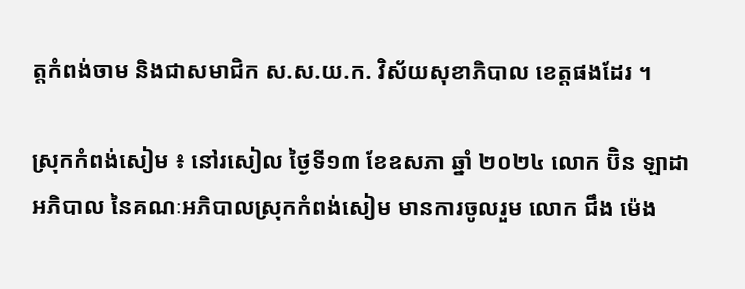ត្តកំពង់ចាម និងជាសមាជិក ស.ស.យ.ក. វិស័យសុខាភិបាល ខេត្តផងដែរ ។

ស្រុកកំពង់សៀម ៖ នៅរសៀល ថ្ងៃទី១៣ ខែឧសភា ឆ្នាំ ២០២៤ លោក ប៊ិន ឡាដា អភិបាល នៃគណៈអភិបាលស្រុកកំពង់សៀម មានការចូលរួម លោក ជឹង ម៉េង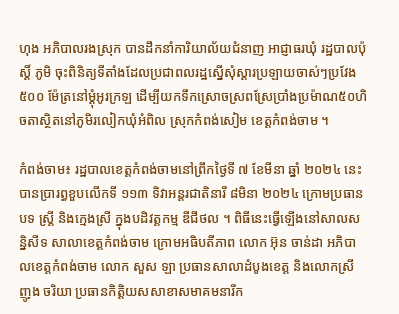ហុង អភិបាលរងស្រុក បានដឹកនាំការិយាល័យជំនាញ អាជ្ញាធរឃុំ រដ្ឋបាលប៉ុស្តិ៍ ភូមិ ចុះពិនិត្យទីតាំងដែលប្រជាពលរដ្ឋស្នើសុំស្តារប្រឡាយចាស់ៗប្រវែង៥០០ ម៉ែត្រនៅម្ដុំអូរក្រឡ ដើម្បីយកទឹកស្រោចស្រពស្រែប្រាំងប្រម៉ាណ៥០ហិចតាស្ថិតនៅភូមិរលៀកឃុំអំពិល ស្រុកកំពង់សៀម ខេត្តកំពង់ចាម ។

កំពង់ចាម៖ រដ្ឋបាលខេត្តកំពង់ចាមនៅព្រឹកថ្ងៃទី ៧ ខែមីនា ឆ្នាំ ២០២៤ នេះ បានប្រារព្ធខួបលើកទី ១១៣ ទិវាអន្តរជាតិនារី ៨មិនា ២០២៤ ក្រោមប្រធានបទ ស្ត្រី និងក្មេងស្រី ក្នុងបដិវត្តកម្ម ឌីជីថល ។ ពិធីនេះធ្វើឡើងនៅសាលសន្និសីទ សាលាខេត្តកំពង់ចាម ក្រោមអធិបតីភាព លោក អ៊ុន ចាន់ដា អភិបាលខេត្តកំពង់ចាម លោក សួស ឡា ប្រធានសាលាដំបូងខេត្ត និងលោកស្រី ញូង ចរិយា ប្រធានកិត្តិយសសាខាសមាគមនារីក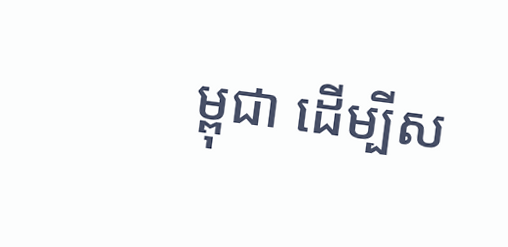ម្ពុជា ដើម្បីស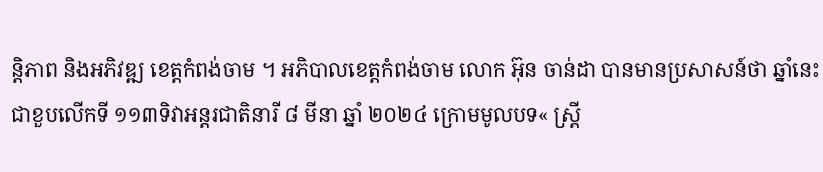ន្តិភាព និងអភិវឌ្ឍ ខេត្តកំពង់ចាម ។ អភិបាលខេត្តកំពង់ចាម លោក អ៊ុន ចាន់ដា បានមានប្រសាសន៍ថា ឆ្នាំនេះជាខួបលើកទី ១១៣ទិវាអន្តរជាតិនារី ៨ មីនា ឆ្នាំ ២០២៤ ក្រោមមូលបទ« ស្តី្រ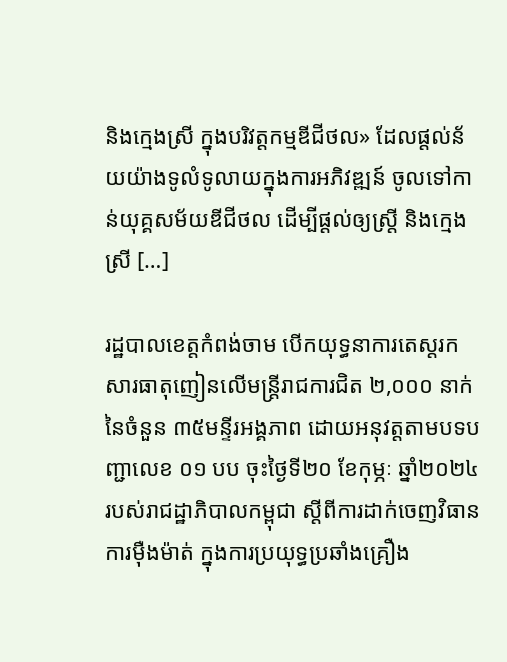និងក្មេងស្រី ក្នុងបរិវត្តកម្មឌីជីថល» ដែលផ្តល់ន័យយ៉ាងទូលំទូលាយក្នុងការអភិវឌ្ឍន៍ ចូលទៅកាន់យុគ្គសម័យឌីជីថល ដើម្បីផ្ដល់ឲ្យស្ត្រី និងក្មេងស្រី […]

រដ្ឋបាលខេត្តកំពង់ចាម បើកយុទ្ធនាការតេស្តរកសារធាតុញៀនលើមន្ត្រីរាជការជិត ២,០០០ នាក់ នៃចំនួន ៣៥មន្ទីរអង្គភាព ដោយអនុវត្តតាមបទបញ្ជាលេខ ០១ បប ចុះថ្ងៃទី២០ ខែកុម្ភៈ ឆ្នាំ២០២៤ របស់រាជដ្ឋាភិបាលកម្ពុជា ស្តីពីការដាក់ចេញវិធានការម៉ឺងម៉ាត់ ក្នុងការប្រយុទ្ធប្រឆាំងគ្រឿង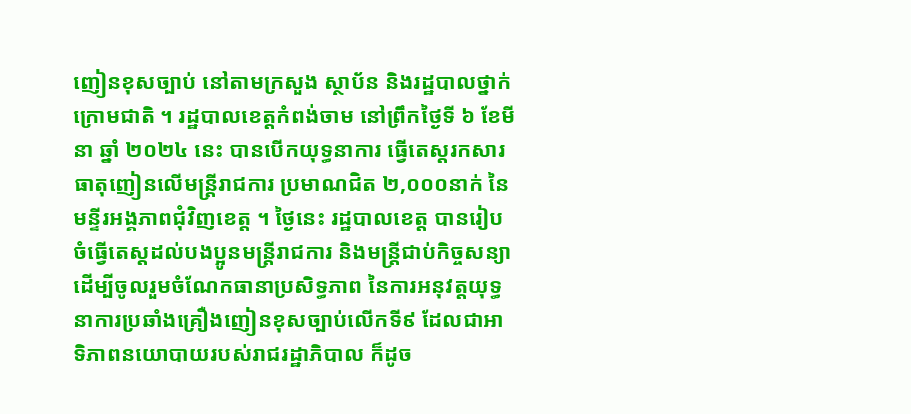ញៀនខុសច្បាប់ នៅតាមក្រសួង ស្ថាប័ន និងរដ្ឋបាលថ្នាក់ក្រោមជាតិ ។ រដ្ឋបាលខេត្តកំពង់ចាម នៅព្រឹកថ្ងៃទី ៦ ខែមីនា ឆ្នាំ ២០២៤ នេះ បានបើកយុទ្ធនាការ ធ្វើតេស្តរកសារធាតុញៀនលើមន្ត្រីរាជការ ប្រមាណជិត ២,០០០នាក់ នៃមន្ទីរអង្គភាពជុំវិញខេត្ត ។ ថ្ងៃនេះ រដ្ឋបាលខេត្ត បានរៀបចំធ្វើតេស្តដល់បងប្អូនមន្ត្រីរាជការ និងមន្ត្រីជាប់កិច្ចសន្យា ដើម្បីចូលរួមចំណែកធានាប្រសិទ្ធភាព នៃការអនុវត្តយុទ្ធនាការប្រឆាំងគ្រឿងញៀនខុសច្បាប់លើកទី៩ ដែលជាអាទិភាពនយោបាយរបស់រាជរដ្ឋាភិបាល ក៏ដូច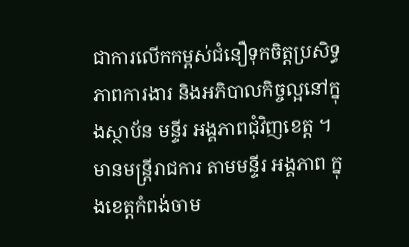ជាការលើកកម្ពស់ជំនឿទុកចិត្តប្រសិទ្ធភាពការងារ និងអភិបាលកិច្ចល្អនៅក្នុងស្ថាប័ន មន្ទីរ អង្គភាពជុំវិញខេត្ត ។ មានមន្ត្រីរាជការ តាមមន្ទីរ អង្គភាព ក្នុងខេត្តកំពង់ចាម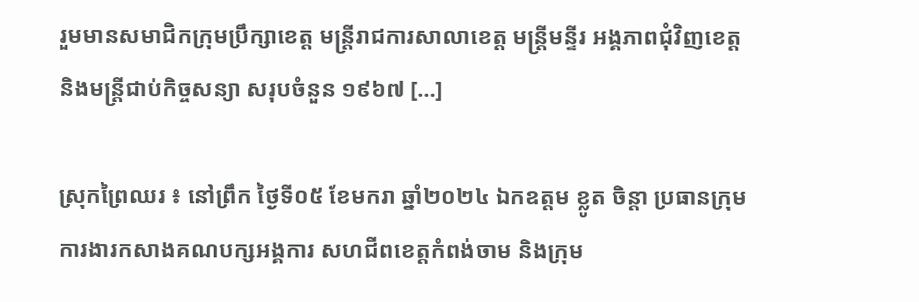រួមមានសមាជិកក្រុមប្រឹក្សាខេត្ត មន្ត្រីរាជការសាលាខេត្ត មន្ត្រីមន្ទីរ អង្គភាពជុំវិញខេត្ត និងមន្ត្រីជាប់កិច្ចសន្យា សរុបចំនួន ១៩៦៧ […]

ស្រុកព្រៃឈរ ៖ នៅព្រឹក ថ្ងៃទី០៥ ខែមករា ឆ្នាំ២០២៤ ឯកឧត្តម ខ្លូត ចិន្តា ប្រធានក្រុមការងារកសាងគណបក្សអង្គការ សហជីពខេត្តកំពង់ចាម និងក្រុម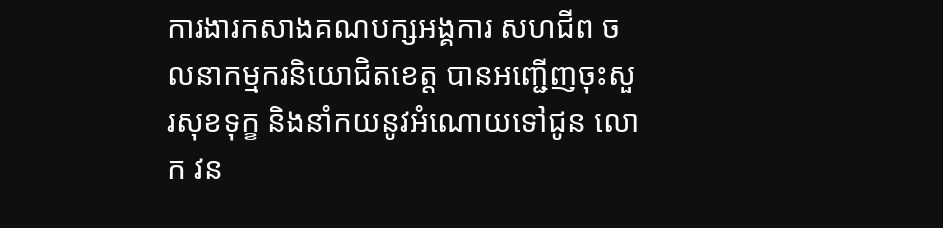ការងារកសាងគណបក្សអង្គការ សហជីព ចលនាកម្មករនិយោជិតខេត្ត បានអញ្ជើញចុះសួរសុខទុក្ខ និងនាំកយនូវអំណោយទៅជូន លោក វន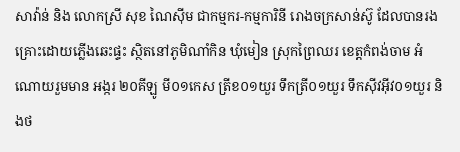សាវ៉ាន់ និង លោកស្រី សុខ ណៃស៊ីម ជាកម្មករ-កម្មការិនី រោងចក្រសាន់ស៊ូ ដែលបានរងគ្រោះដោយភ្លើងឆេះផ្ទះ ស្ថិតនៅភូមិណាំកិន ឃុំមៀន ស្រុកព្រៃឈរ ខេត្តកំពង់ចាម អំណោយរួមមាន អង្ករ ២០គីឡូ មី០១កេស ត្រីខ០១យួរ ទឹកត្រី០១យួរ ទឹកស៊ីវអុីវ០១យួរ និងថ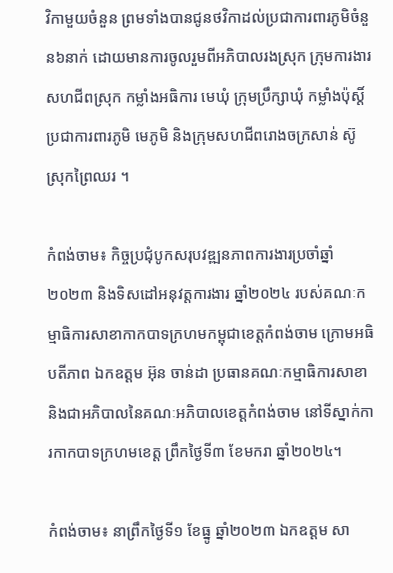វិកាមួយចំនួន ព្រមទាំងបានជូនថវិកាដល់ប្រជាការពារភូមិចំនួន៦នាក់ ដោយមានការចូលរួមពីអភិបាលរងស្រុក ក្រុមការងារសហជីពស្រុក កម្លាំងអធិការ មេឃុំ ក្រុមប្រឹក្សាឃុំ កម្លាំងប៉ុស្តិ៍ ប្រជាការពារភូមិ មេភូមិ និងក្រុមសហជីពរោងចក្រសាន់ ស៊ូ ស្រុកព្រៃឈរ ។

កំពង់ចាម៖ កិច្ចប្រជុំបូកសរុបវឌ្ឍនភាពការងារប្រចាំឆ្នាំ ២០២៣ និងទិសដៅអនុវត្តការងារ ឆ្នាំ២០២៤ របស់គណៈកម្មាធិការសាខាកាកបាទក្រហមកម្ពុជាខេត្តកំពង់ចាម ក្រោមអធិបតីភាព ឯកឧត្តម អ៊ុន ចាន់ដា ប្រធានគណៈកម្មាធិការសាខា និងជាអភិបាលនៃគណៈអភិបាលខេត្តកំពង់ចាម នៅទីស្នាក់ការកាកបាទក្រហមខេត្ត ព្រឹកថ្ងៃទី៣ ខែមករា ឆ្នាំ២០២៤។

កំពង់ចាម៖ នាព្រឹកថ្ងៃទី១ ខែធ្នូ ឆ្នាំ២០២៣ ឯកឧត្តម សា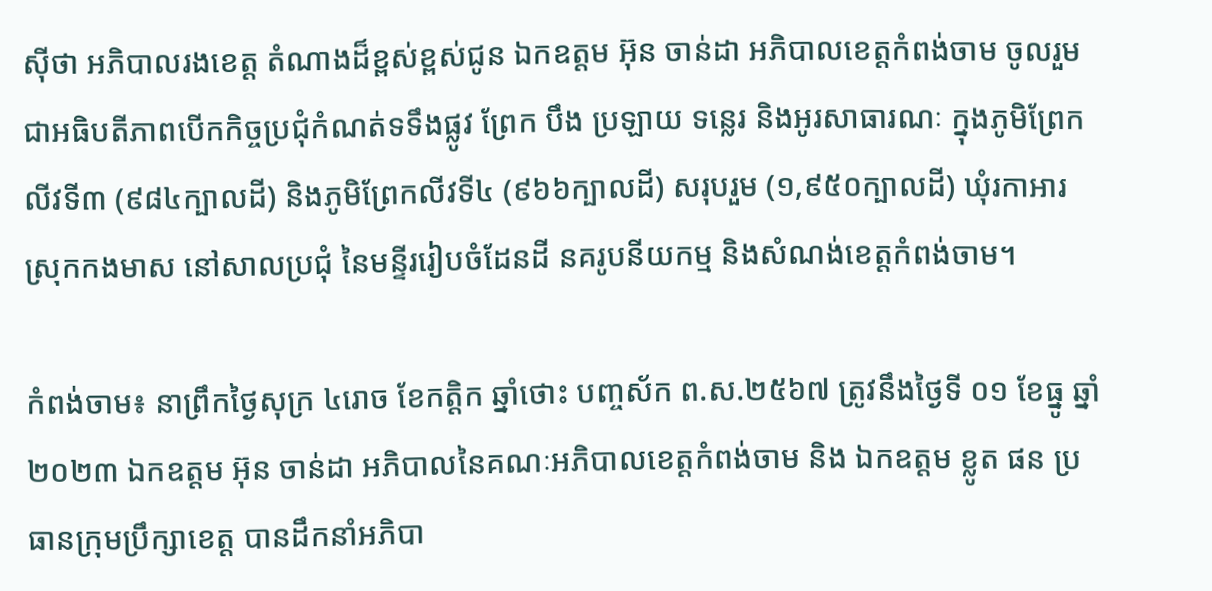ស៊ីថា អភិបាលរងខេត្ត តំណាងដ៏ខ្ពស់ខ្ពស់ជូន ឯកឧត្តម អ៊ុន ចាន់ដា អភិបាលខេត្តកំពង់ចាម ចូលរួមជាអធិបតីភាពបើកកិច្ចប្រជុំកំណត់ទទឹងផ្លូវ ព្រែក បឹង ប្រឡាយ ទន្លេរ និងអូរសាធារណៈ ក្នុងភូមិព្រែកលីវទី៣ (៩៨៤ក្បាលដី) និងភូមិព្រែកលីវទី៤ (៩៦៦ក្បាលដី) សរុបរួម (១,៩៥០ក្បាលដី) ឃុំរកាអារ ស្រុកកងមាស នៅសាលប្រជុំ នៃមន្ទីររៀបចំដែនដី នគរូបនីយកម្ម និងសំណង់ខេត្តកំពង់ចាម។

កំពង់ចាម៖ នាព្រឹកថ្ងៃសុក្រ ៤រោច ខែកត្តិក ឆ្នាំថោះ បញ្ចស័ក ព.ស.២៥៦៧ ត្រូវនឹងថ្ងៃទី ០១ ខែធ្នូ ឆ្នាំ២០២៣ ឯកឧត្តម អ៊ុន ចាន់ដា អភិបាលនៃគណៈអភិបាលខេត្តកំពង់ចាម និង ឯកឧត្តម ខ្លូត ផន ប្រធានក្រុមប្រឹក្សាខេត្ត បានដឹកនាំអភិបា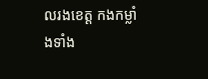លរងខេត្ត កងកម្លាំងទាំង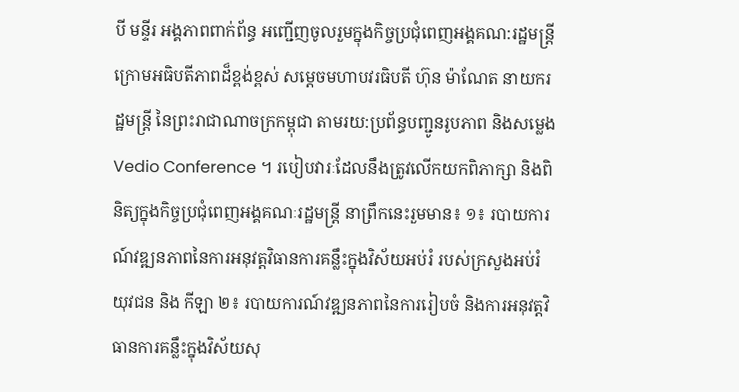បី មន្ទីរ អង្គភាពពាក់ព័ន្ធ អញ្ជើញចូលរួមក្នុងកិច្ចប្រជុំពេញអង្គគណ:រដ្ឋមន្ត្រី ក្រោមអធិបតីភាពដ៏ខ្ពង់ខ្ពស់ សម្ដេចមហាបវរធិបតី ហ៊ុន ម៉ាណែត នាយករដ្ឋមន្ត្រី នៃព្រះរាជាណាចក្រកម្ពុជា តាមរយ:ប្រព័ន្ធបញ្ជូនរូបភាព និងសម្លេង Vedio Conference ។ របៀបវារៈដែលនឹងត្រូវលើកយកពិភាក្សា និងពិនិត្យក្នុងកិច្ចប្រជុំពេញអង្គគណៈរដ្ឋមន្ត្រី នាព្រឹកនេះរួមមាន៖ ១៖ របាយការណ៍វឌ្ឍនភាពនៃការអនុវត្តវិធានការគន្លឹះក្នុងវិស័យអប់រំ របស់ក្រសួងអប់រំ យុវជន និង កីឡា ២៖ របាយការណ៍វឌ្ឍនភាពនៃការរៀបចំ និងការអនុវត្តវិធានការគន្លឹះក្នុងវិស័យសុ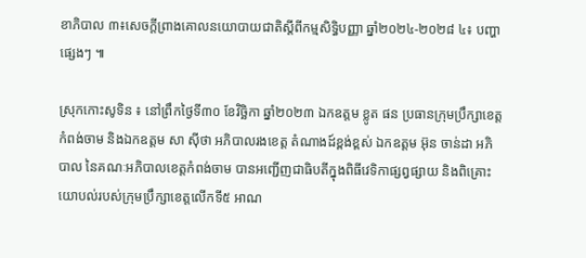ខាភិបាល ៣៖សេចក្ដីព្រាងគោលនយោបាយជាតិស្ដីពីកម្មសិទ្ធិបញ្ញា ឆ្នាំ២០២៤-២០២៨ ៤៖ បញ្ហាផ្សេងៗ ៕

ស្រុកកោះសូទិន ៖ នៅព្រឹកថ្ងៃទី៣០ ខែវិច្ឆិកា ឆ្នាំ២០២៣ ឯកឧត្ដម ខ្លូត ផន ប្រធានក្រុមប្រឹក្សាខេត្តកំពង់ចាម និងឯកឧត្តម សា ស៊ីថា អភិបាលរងខេត្ត តំណាងដ៍ខ្ពង់ខ្ពស់ ឯកឧត្ដម អ៊ុន ចាន់ដា អភិបាល នៃគណៈអភិបាលខេត្តកំពង់ចាម បានអញ្ជើញជាធិបតីក្នុងពិធីវេទិកាផ្សព្វផ្សាយ និងពិគ្រោះយោបល់របស់ក្រុមប្រឹក្សាខេត្តលើកទី៥ អាណ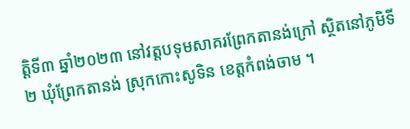ត្តិទី៣ ឆ្នាំ២០២៣ នៅវត្តបទុមសាគរព្រែកតានង់ក្រៅ ស្ថិតនៅភូមិទី២ ឃុំព្រែកតានង់ ស្រុកកោះសូទិន ខេត្តកំពង់ចាម ។